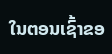ໃນຕອນເຊົ້າຂອ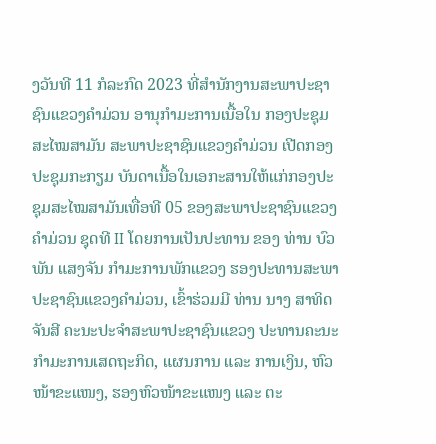ງວັນທີ 11 ກໍລະກົດ 2023 ທີ່ສຳນັກງານສະພາປະຊາຊົນແຂວງຄໍາມ່ວນ ອານຸກຳມະການເນື້ອໃນ ກອງປະຊຸມສະໄໝສາມັນ ສະພາປະຊາຊົນແຂວງຄໍາມ່ວນ ເປີດກອງປະຊຸມກະກຽມ ບັນດາເນື້ອໃນເອກະສານໃຫ້ແກ່ກອງປະຊຸມສະໄໝສາມັນເທື່ອທີ 05 ຂອງສະພາປະຊາຊົນແຂວງຄໍາມ່ວນ ຊຸດທີ II ໂດຍການເປັນປະທານ ຂອງ ທ່ານ ບົວພັນ ແສງຈັນ ກຳມະການພັກແຂວງ ຮອງປະທານສະພາປະຊາຊົນແຂວງຄໍາມ່ວນ, ເຂົ້າຮ່ວມມີ ທ່ານ ນາງ ສາທິດ ຈັນສີ ຄະນະປະຈໍາສະພາປະຊາຊົນແຂວງ ປະທານຄະນະກຳມະການເສດຖະກິດ, ແຜນການ ແລະ ການເງິນ, ຫົວໜ້າຂະແໜງ, ຮອງຫົວໜ້າຂະແໜງ ແລະ ຕະ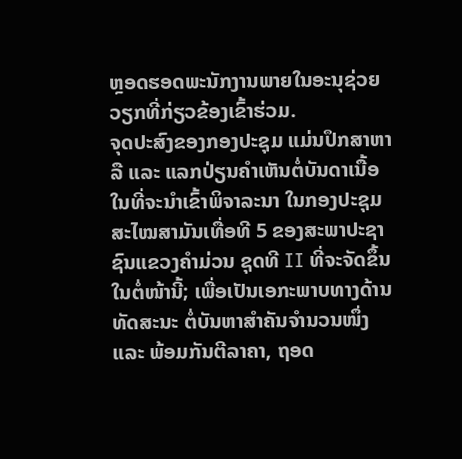ຫຼອດຮອດພະນັກງານພາຍໃນອະນຸຊ່ວຍວຽກທີ່ກ່ຽວຂ້ອງເຂົ້າຮ່ວມ.
ຈຸດປະສົງຂອງກອງປະຊຸມ ແມ່ນປຶກສາຫາລື ແລະ ແລກປ່ຽນຄຳເຫັນຕໍ່ບັນດາເນື້ອໃນທີ່ຈະນໍາເຂົ້າພິຈາລະນາ ໃນກອງປະຊຸມສະໄໝສາມັນເທື່ອທີ 5 ຂອງສະພາປະຊາຊົນແຂວງຄໍາມ່ວນ ຊຸດທີ II ທີ່ຈະຈັດຂຶ້ນໃນຕໍ່ໜ້ານີ້; ເພື່ອເປັນເອກະພາບທາງດ້ານທັດສະນະ ຕໍ່ບັນຫາສຳຄັນຈຳນວນໜຶ່ງ ແລະ ພ້ອມກັນຕີລາຄາ, ຖອດ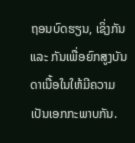ຖອນບົດຮຽນ, ເຊິ່ງກັນ ແລະ ກັນເພື່ອຍົກສູງບັນດາເນື້ອໃນໃຫ້ມີຄວາມເປັນເອກກະພາບກັນ.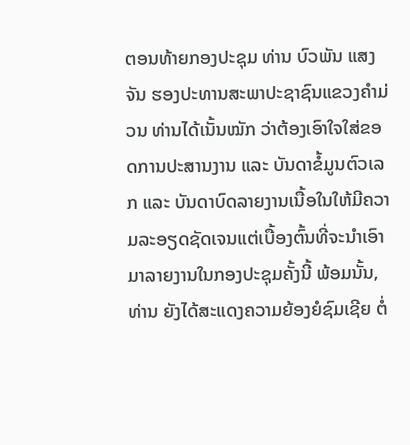ຕອນທ້າຍກອງປະຊຸມ ທ່ານ ບົວພັນ ແສງຈັນ ຮອງປະທານສະພາປະຊາຊົນແຂວງຄໍາມ່ວນ ທ່ານໄດ້ເນັ້ນໝັກ ວ່າຕ້ອງເອົາໃຈໃສ່ຂອດການປະສານງານ ແລະ ບັນດາຂໍ້ມູນຕົວເລກ ແລະ ບັນດາບົດລາຍງານເນື້ອໃນໃຫ້ມີຄວາມລະອຽດຊັດເຈນແຕ່ເບື້ອງຕົ້ນທີ່ຈະນຳເອົາມາລາຍງານໃນກອງປະຊຸມຄັ້ງນີ້ ພ້ອມນັ້ນ, ທ່ານ ຍັງໄດ້ສະແດງຄວາມຍ້ອງຍໍຊົມເຊີຍ ຕໍ່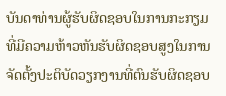ບັນດາທ່ານຜູ້ຮັບຜິດຊອບໃນການກະກຽມ ທີ່ມີຄວາມຫ້າວຫັນຮັບຜິດຊອບສູງໃນການຈັດຕັ້ງປະຕິບັດວຽກງານທີ່ຕົນຮັບຜິດຊອບ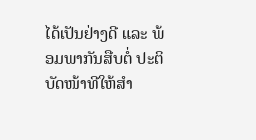ໄດ້ເປັນຢ່າງດີ ແລະ ພ້ອມພາກັນສືບຕໍ່ ປະຕິບັດໜ້າທີໃຫ້ສຳ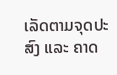ເລັດຕາມຈຸດປະສົງ ແລະ ຄາດ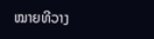ໝາຍທີວາງ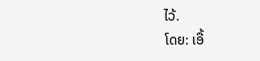ໄວ້.
ໂດຍ: ເອື້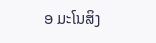ອ ມະໂນສິງ